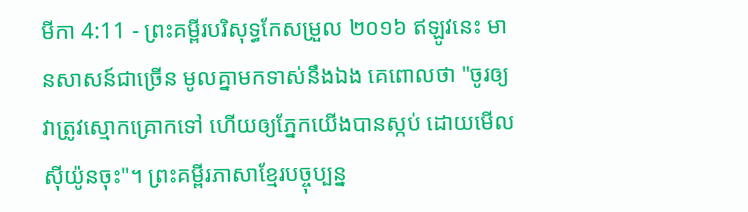មីកា 4:11 - ព្រះគម្ពីរបរិសុទ្ធកែសម្រួល ២០១៦ ឥឡូវនេះ មានសាសន៍ជាច្រើន មូលគ្នាមកទាស់នឹងឯង គេពោលថា "ចូរឲ្យវាត្រូវស្មោកគ្រោកទៅ ហើយឲ្យភ្នែកយើងបានស្កប់ ដោយមើលស៊ីយ៉ូនចុះ"។ ព្រះគម្ពីរភាសាខ្មែរបច្ចុប្បន្ន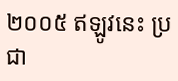២០០៥ ឥឡូវនេះ ប្រជា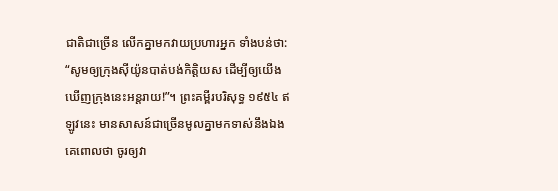ជាតិជាច្រើន លើកគ្នាមកវាយប្រហារអ្នក ទាំងបន់ថា: “សូមឲ្យក្រុងស៊ីយ៉ូនបាត់បង់កិត្តិយស ដើម្បីឲ្យយើងឃើញក្រុងនេះអន្តរាយ!”។ ព្រះគម្ពីរបរិសុទ្ធ ១៩៥៤ ឥឡូវនេះ មានសាសន៍ជាច្រើនមូលគ្នាមកទាស់នឹងឯង គេពោលថា ចូរឲ្យវា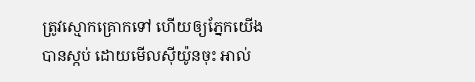ត្រូវស្មោកគ្រោកទៅ ហើយឲ្យភ្នែកយើងបានស្កប់ ដោយមើលស៊ីយ៉ូនចុះ អាល់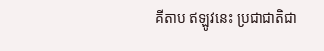គីតាប ឥឡូវនេះ ប្រជាជាតិជា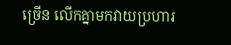ច្រើន លើកគ្នាមកវាយប្រហារ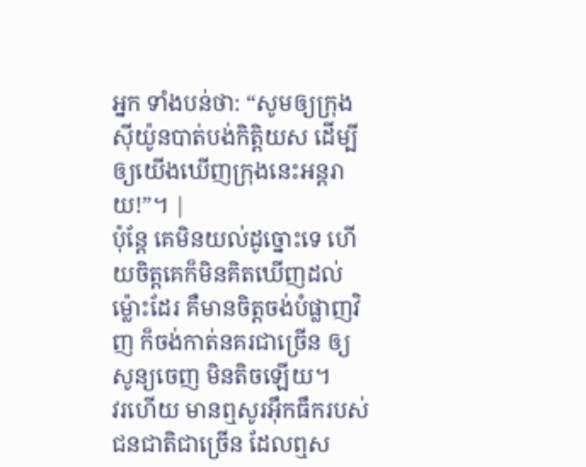អ្នក ទាំងបន់ថា: “សូមឲ្យក្រុងស៊ីយ៉ូនបាត់បង់កិត្តិយស ដើម្បីឲ្យយើងឃើញក្រុងនេះអន្តរាយ!”។ |
ប៉ុន្តែ គេមិនយល់ដូច្នោះទេ ហើយចិត្តគេក៏មិនគិតឃើញដល់ម៉្លោះដែរ គឺមានចិត្តចង់បំផ្លាញវិញ ក៏ចង់កាត់នគរជាច្រើន ឲ្យសូន្យចេញ មិនតិចឡើយ។
វរហើយ មានឮសូរអ៊ឹកធឹករបស់ជនជាតិជាច្រើន ដែលឮស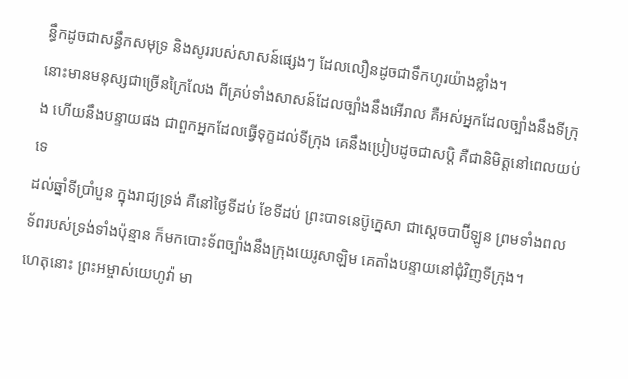ន្ធឹកដូចជាសន្ធឹកសមុទ្រ និងសូររបស់សាសន៍ផ្សេងៗ ដែលលឿនដូចជាទឹកហូរយ៉ាងខ្លាំង។
នោះមានមនុស្សជាច្រើនក្រៃលែង ពីគ្រប់ទាំងសាសន៍ដែលច្បាំងនឹងអើរាល គឺអស់អ្នកដែលច្បាំងនឹងទីក្រុង ហើយនឹងបន្ទាយផង ជាពួកអ្នកដែលធ្វើទុក្ខដល់ទីក្រុង គេនឹងប្រៀបដូចជាសប្តិ គឺជានិមិត្តនៅពេលយប់ទេ
ដល់ឆ្នាំទីប្រាំបួន ក្នុងរាជ្យទ្រង់ គឺនៅថ្ងៃទីដប់ ខែទីដប់ ព្រះបាទនេប៊ូក្នេសា ជាស្តេចបាប៊ីឡូន ព្រមទាំងពលទ័ពរបស់ទ្រង់ទាំងប៉ុន្មាន ក៏មកបោះទ័ពច្បាំងនឹងក្រុងយេរូសាឡិម គេតាំងបន្ទាយនៅជុំវិញទីក្រុង។
ហេតុនោះ ព្រះអម្ចាស់យេហូវ៉ា មា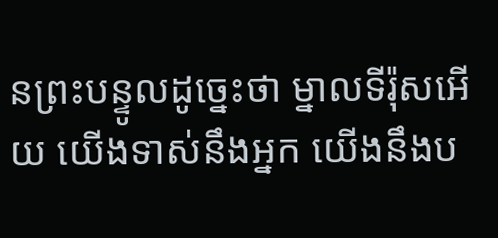នព្រះបន្ទូលដូច្នេះថា ម្នាលទីរ៉ុសអើយ យើងទាស់នឹងអ្នក យើងនឹងប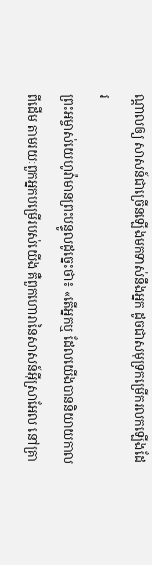ណ្ដាលឲ្យ សាសន៍ជាច្រើនឡើងមកទាស់នឹងអ្នក ដូចជាសមុទ្រកម្រើករលកឡើងដែរ
ព្រះអម្ចាស់យេហូវ៉ាមានព្រះបន្ទូលដូច្នេះថា៖ «តើអ្នកឬ ដែលយើងបាននិយាយកាលពីដើម តាមរយៈពួកអ្នកបម្រើរបស់យើង គឺពួកហោរានៃសាសន៍អ៊ីស្រាអែល នៅគ្រា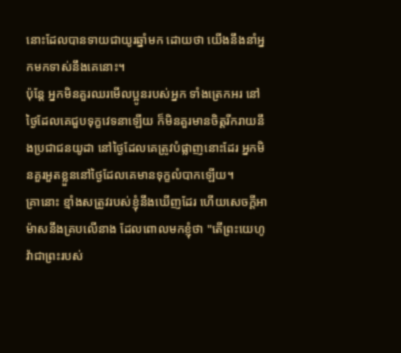នោះដែលបានទាយជាយូរឆ្នាំមក ដោយថា យើងនឹងនាំអ្នកមកទាស់នឹងគេនោះ។
ប៉ុន្តែ អ្នកមិនគួរឈរមើលប្អូនរបស់អ្នក ទាំងត្រេកអរ នៅថ្ងៃដែលគេជួបទុក្ខវេទនាឡើយ ក៏មិនគួរមានចិត្តរីករាយនឹងប្រជាជនយូដា នៅថ្ងៃដែលគេត្រូវបំផ្លាញនោះដែរ អ្នកមិនគួរអួតខ្លួននៅថ្ងៃដែលគេមានទុក្ខលំបាកឡើយ។
គ្រានោះ ខ្មាំងសត្រូវរបស់ខ្ញុំនឹងឃើញដែរ ហើយសេចក្ដីអាម៉ាសនឹងគ្របលើនាង ដែលពោលមកខ្ញុំថា "តើព្រះយេហូវ៉ាជាព្រះរបស់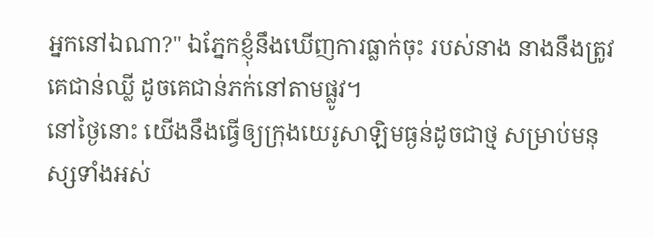អ្នកនៅឯណា?" ឯភ្នែកខ្ញុំនឹងឃើញការធ្លាក់ចុះ របស់នាង នាងនឹងត្រូវគេជាន់ឈ្លី ដូចគេជាន់ភក់នៅតាមផ្លូវ។
នៅថ្ងៃនោះ យើងនឹងធ្វើឲ្យក្រុងយេរូសាឡិមធ្ងន់ដូចជាថ្ម សម្រាប់មនុស្សទាំងអស់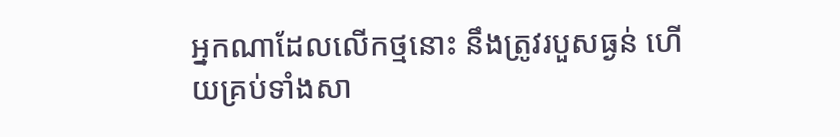អ្នកណាដែលលើកថ្មនោះ នឹងត្រូវរបួសធ្ងន់ ហើយគ្រប់ទាំងសា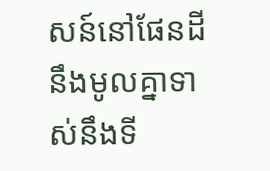សន៍នៅផែនដី នឹងមូលគ្នាទាស់នឹងទី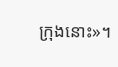ក្រុងនោះ»។